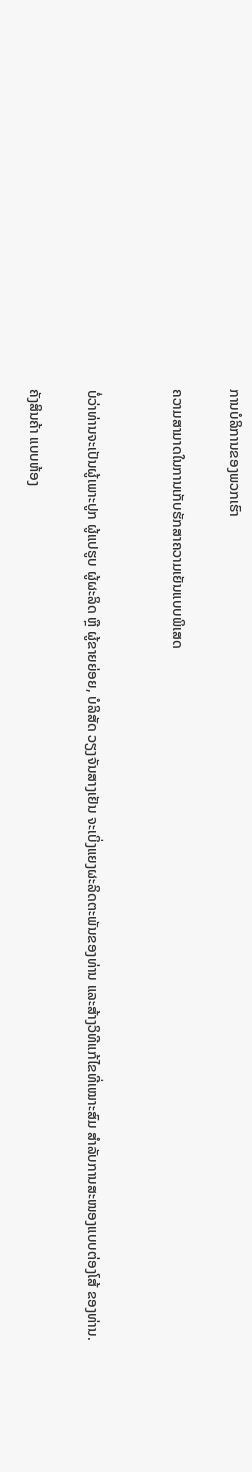ການບໍລິການຂອງພວກເຮົາ

ຄວາມສາມາດໃນການເກັບຮັກສາຄວາມເຍັນແບບພິເສດ


ບໍ່ວ່າທ່ານຈະເປັນຜູ້ເພາະປູກ ຜູ້ແປຮູບ ຜູ້ຜະລິດ ຫຼື ຜູ້ຂາຍຍ່ອຍ, ບໍລິສັດ ວຽງຈັນສາງເຢັນ ຈະເບິ່ງແຍງຜະລິດຕະພັນຂອງທ່ານ ແລະສ້າງວິທີແກ້ໄຂທີ່ເໝາະສົມ ສຳລັບການສະໜອງແບບຕ່ອງໂສ້ ຂອງທ່ານ.

ຄັງສິນຄ້າ ແບບຫ້ອງ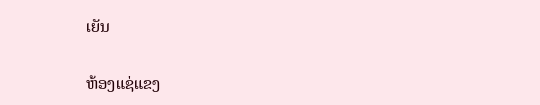ເຍັນ

ຫ້ອງແຊ່ແຂງ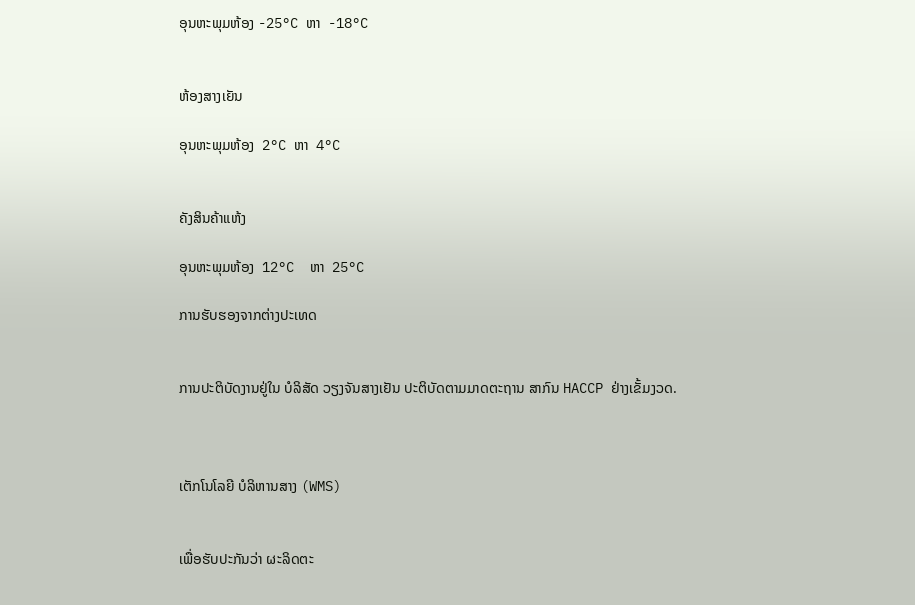ອຸນຫະພຸມຫ້ອງ -25°C ຫາ  -18°C


ຫ້ອງສາງເຍັນ

ອຸນຫະພຸມຫ້ອງ  2°C ຫາ  4°C


ຄັງສິນຄ້າແຫ້ງ

ອຸນຫະພຸມຫ້ອງ  12°C  ຫາ  25°C

ການຮັບຮອງຈາກຕ່າງປະເທດ


ການປະຕິບັດງານຢູ່ໃນ ບໍລິສັດ ວຽງຈັນສາງເຢັນ ປະຕິບັດຕາມມາດຕະຖານ ສາກົນ HACCP ຢ່າງເຂັ້ມງວດ.



ເຕັກໂນໂລຍີ ບໍລິຫານສາງ (WMS)


ເພື່ອຮັບປະກັນວ່າ ຜະລິດຕະ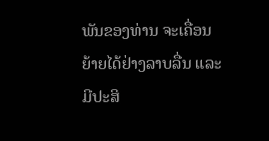ພັນຂອງທ່ານ ຈະເຄື່ອນຍ້າຍໄດ້ຢ່າງລາບລື່ນ ແລະ ມີປະສິ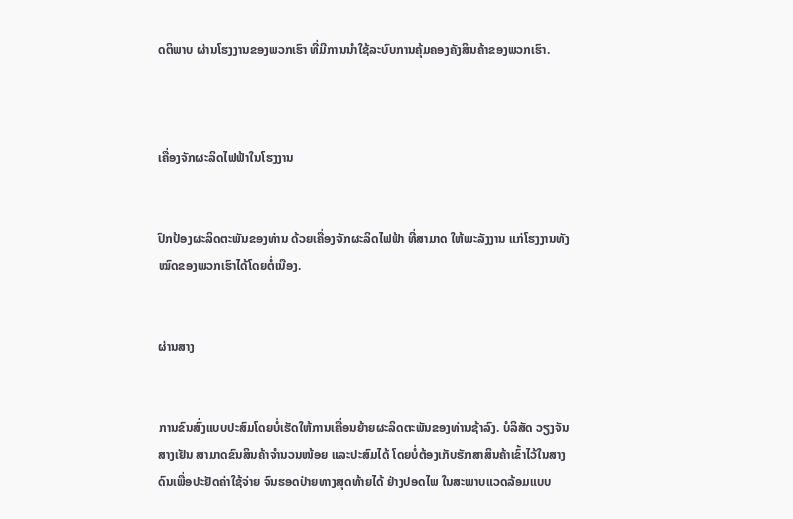ດຕິພາບ ຜ່ານໂຮງງານຂອງພວກເຮົາ ທີ່ມີການນຳໃຊ້ລະບົບການຄຸ້ມຄອງຄັງສິນຄ້າຂອງພວກເຮົາ.



ເຄື່ອງຈັກຜະລິດໄຟຟ້າໃນໂຮງງານ


ປົກປ້ອງຜະລິດຕະພັນຂອງທ່ານ ດ້ວຍເຄື່ອງຈັກຜະລິດໄຟຟ້າ ທີ່ສາມາດ ໃຫ້ພະລັງງານ ແກ່ໂຮງງານທັງໝົດຂອງພວກເຮົາໄດ້ໂດຍຕໍ່ເນືອງ.


ຜ່ານສາງ


ການຂົນສົ່ງແບບປະສົມໂດຍບໍ່ເຮັດໃຫ້ການເຄື່ອນຍ້າຍຜະລິດຕະພັນຂອງທ່ານຊ້າລົງ. ບໍລິສັດ ວຽງຈັນສາງເຢັນ ສາມາດຂົນສິນຄ້າຈຳນວນໜ້ອຍ ແລະປະສົມໄດ້ ໂດຍບໍ່ຕ້ອງເກັບຮັກສາສິນຄ້າເຂົ້າໄວ້ໃນສາງດົນເພື່ອປະຢັດຄ່າໃຊ້ຈ່າຍ ຈົນຮອດປ່າຍທາງສຸດທ້າຍໄດ້ ຢ່າງປອດໄພ ໃນສະພາບແວດລ້ອມແບບ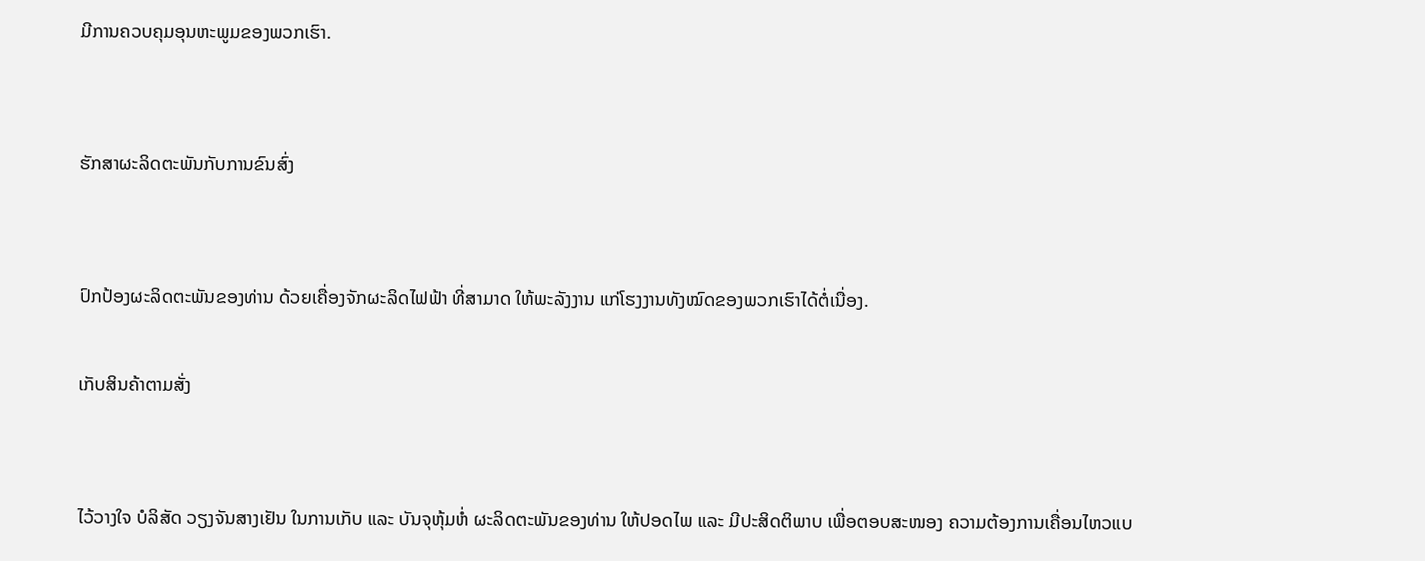ມີການຄວບຄຸມອຸນຫະພູມຂອງພວກເຮົາ.


ຮັກສາຜະລິດຕະພັນກັບການຂົນສົ່ງ


ປົກປ້ອງຜະລິດຕະພັນຂອງທ່ານ ດ້ວຍເຄື່ອງຈັກຜະລິດໄຟຟ້າ ທີ່ສາມາດ ໃຫ້ພະລັງງານ ແກ່ໂຮງງານທັງໝົດຂອງພວກເຮົາໄດ້ຕໍ່ເນື່ອງ.

ເກັບສິນຄ້າຕາມສັ່ງ


ໄວ້ວາງໃຈ ບໍລິສັດ ວຽງຈັນສາງເຢັນ ໃນການເກັບ ແລະ ບັນຈຸຫຸ້ມຫໍ່ ຜະລິດຕະພັນຂອງທ່ານ ໃຫ້ປອດໄພ ແລະ ມີປະສິດຕິພາບ ເພື່ອຕອບສະໜອງ ຄວາມຕ້ອງການເຄື່ອນໄຫວແບ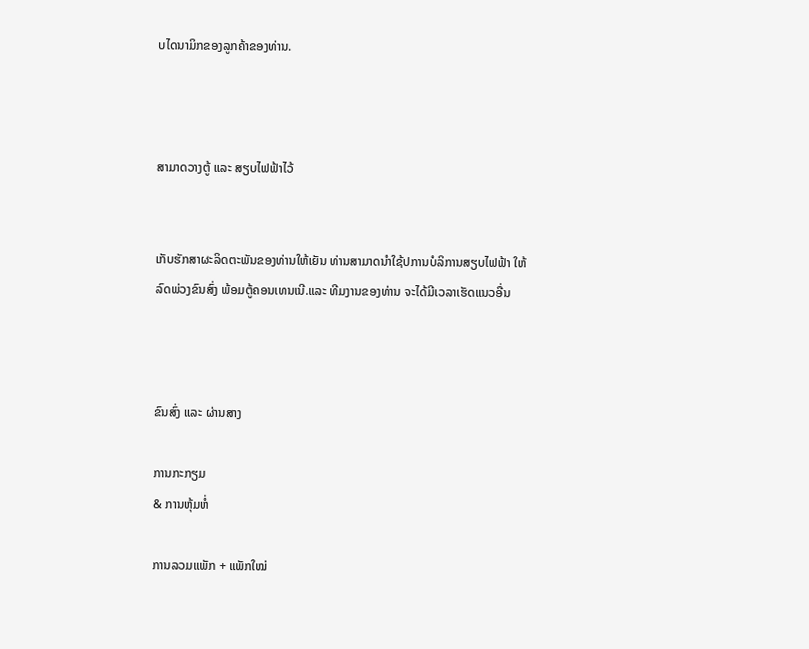ບໄດນາມິກຂອງລູກຄ້າຂອງທ່ານ.



ສາມາດວາງຕູ້ ແລະ ສຽບໄຟຟ້າໄວ້


ເກັບຮັກສາຜະລິດຕະພັນຂອງທ່ານໃຫ້ເຍັນ ທ່ານສາມາດນຳໃຊ້ປການບໍລິການສຽບໄຟຟ້າ ໃຫ້ລົດພ່ວງຂົນສົ່ງ ພ້ອມຕູ້ຄອນເທນເນີ.ແລະ ທີມງານຂອງທ່ານ ຈະໄດ້ມີເວລາເຮັດແນວອື່ນ



ຂົນສົ່ງ ແລະ ຜ່ານສາງ

ການກະກຽມ
& ການຫຸ້ມຫໍ່

ການລວມແພັກ + ແພັກໃໝ່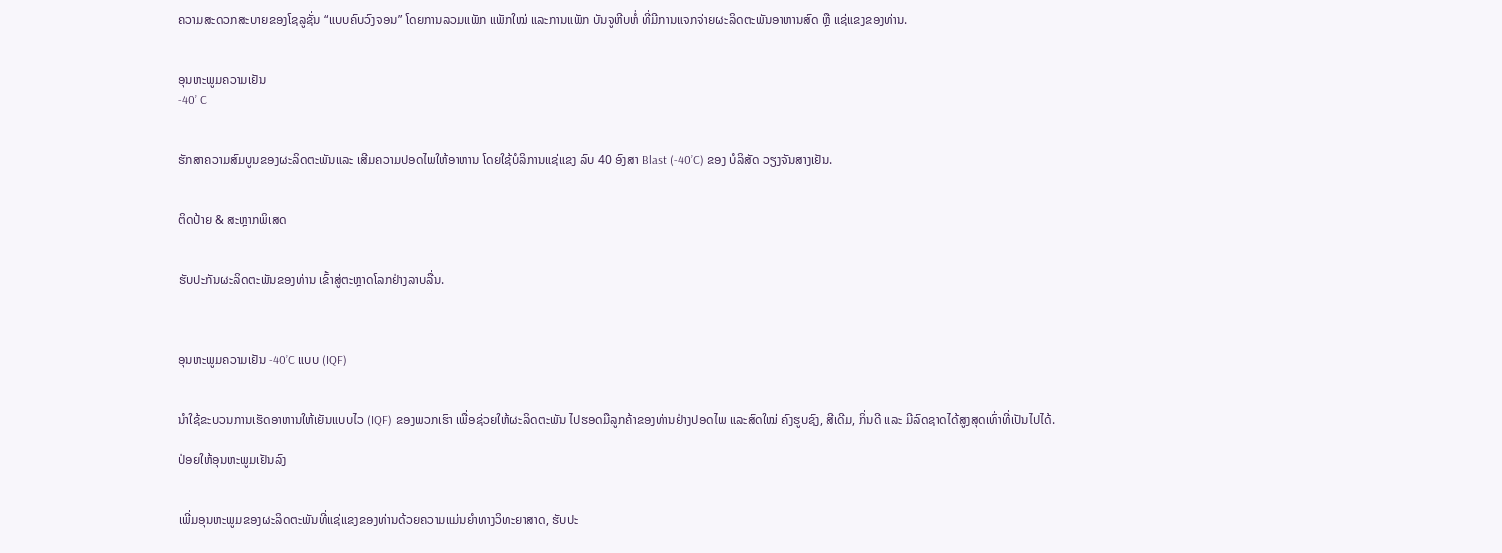ຄວາມສະດວກສະບາຍຂອງໂຊລູຊັ່ນ “ແບບຄົບວົງຈອນ” ໂດຍການລວມແພັກ ແພັກໃໝ່ ແລະການແພັກ ບັນຈູຫີບຫໍ່ ທີ່ມີການແຈກຈ່າຍຜະລິດຕະພັນອາຫານສົດ ຫຼື ແຊ່ແຂງຂອງທ່ານ.


ອຸນຫະພູມຄວາມເຢັນ
-40’ C


ຮັກສາຄວາມສົມບູນຂອງຜະລິດຕະພັນແລະ ເສີມຄວາມປອດໄພໃຫ້ອາຫານ ໂດຍໃຊ້ບໍລິການແຊ່ແຂງ ລົບ 40 ອົງສາ Blast (-40’C) ຂອງ ບໍລິສັດ ວຽງຈັນສາງເຢັນ.


ຕິດປ້າຍ & ສະຫຼາກພິເສດ


ຮັບປະກັນຜະລິດຕະພັນຂອງທ່ານ ເຂົ້າສູ່ຕະຫຼາດໂລກຢ່າງລາບລື່ນ.



ອຸນຫະພູມຄວາມເຢັນ -40’C ແບບ (IQF)


ນຳໃຊ້ຂະບວນການເຮັດອາຫານໃຫ້ເຍັນແບບໄວ (IQF) ຂອງພວກເຮົາ ເພື່ອຊ່ວຍໃຫ້ຜະລິດຕະພັນ ໄປຮອດມືລູກຄ້າຂອງທ່ານຢ່າງປອດໄພ ແລະສົດໃໝ່ ຄົງຮູບຊົງ, ສີເດີມ, ກິ່ນດີ ແລະ ມີລົດຊາດໄດ້ສູງສຸດເທົ່າທີ່ເປັນໄປໄດ້.

ປ່ອຍໃຫ້ອຸນຫະພູມເຢັນລົງ


ເພີ່ມອຸນຫະພູມຂອງຜະລິດຕະພັນທີ່ແຊ່ແຂງຂອງທ່ານດ້ວຍຄວາມແມ່ນຍໍາທາງວິທະຍາສາດ, ຮັບປະ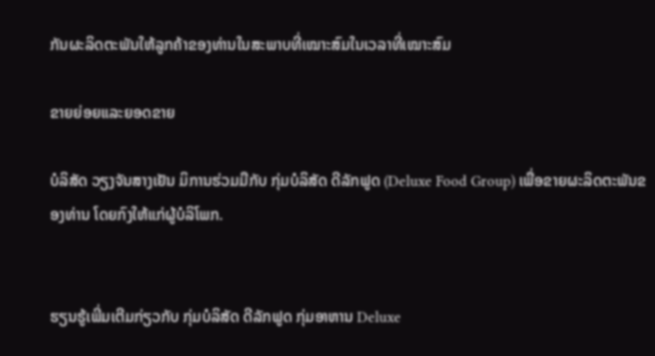ກັນຜະລິດຕະພັນໃຫ້ລູກຄ້າຂອງທ່ານໃນສະພາບທີ່ເໝາະສົມໃນເວລາທີ່ເໝາະສົມ

ຂາຍຍ່ອຍແລະຍອດຂາຍ

ບໍລິສັດ ວຽງຈັນສາງເຢັນ ມິການຮ່ວມມືກັບ ກຸ່ມບໍລິສັດ ດີລັກຟູດ (Deluxe Food Group) ເພື່ອຂາຍຜະລິດຕະພັນຂອງທ່ານ ໂດຍກົງໃຫ້ແກ່ຜູ້ບໍລິໂພກ.


ຮຽນຮູ້ເພີ່ມເຕີມກ່ຽວກັບ ກຸ່ມບໍລິສັດ ດີລັກຟູດ ກຸ່ມອາຫານ Deluxe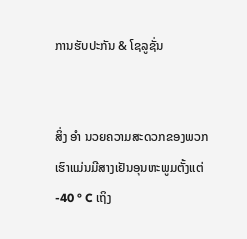ການຮັບປະກັນ & ໂຊລູຊັ່ນ


ສິ່ງ ອຳ ນວຍຄວາມສະດວກຂອງພວກເຮົາແມ່ນມີສາງເຢັນອຸນຫະພູມຕັ້ງແຕ່ -40 ° C ເຖິງ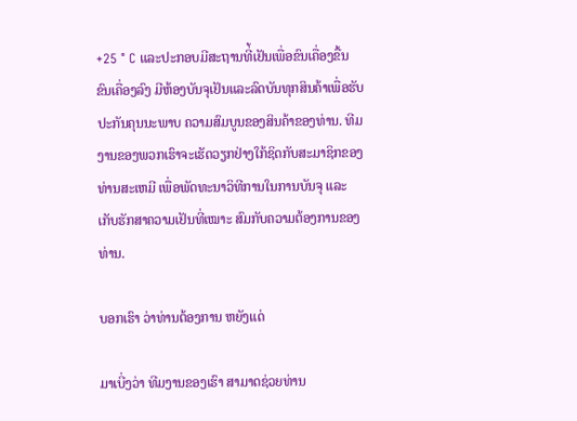+25 ° C ແລະປະກອບມີສະຖານທີ່້ເຢັນເພື່ອຂົນເຄື່ອງຂື້ນ ຂົນເຄື່ອງລົງ ມີຫ້ອງບັນຈຸເຢັນແລະລົດບັນທຸກສິນຄ້າເພື່ອຮັບປະກັນຄຸນນະພາບ ຄວາມສົມບູນຂອງສິນຄ້າຂອງທ່ານ. ທີມງານຂອງພວກເຮົາຈະເຮັດວຽກຢ່າງໃກ້ຊິດກັບສະມາຊິກຂອງທ່ານສະເຫມີ ເພື່ອພັດທະນາວິທີການໃນການບັນຈຸ ແລະ ເກັບຮັກສາຄວາມເຢັນທີ່ເໝາະ ສົມກັບຄວາມຕ້ອງການຂອງທ່ານ.

ບອກເຮົາ ວ່າທ່ານຕ້ອງການ ຫຍັງແດ່

ມາເບີ່ງວ່າ ທີມງານຂອງເຮົາ ສາມາດຊ່ວຍທ່ານ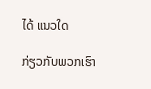ໄດ້ ແນວໃດ

ກ່ຽວກັບພວກເຮົາ